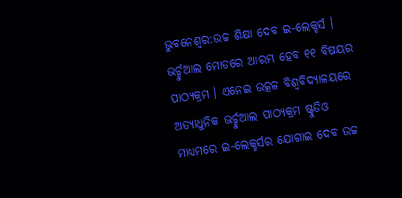ଭୁବନେଶ୍ୱର:ଉଚ୍ଚ ଶିକ୍ଷା ଦେବ ଇ-ଲେକ୍ଚର୍ସ । ଭର୍ଚ୍ଚୁଆଲ ମୋଡରେ ଆରମ୍ଭ ହେବ ୧୧ ବିଷୟର ପାଠ୍ୟକ୍ରମ । ଏନେଇ ଉତ୍କଳ ବିଶ୍ଵବିଦ୍ୟାଳୟରେ ଅତ୍ୟାଧୁନିକ ଭର୍ଚ୍ଚୁଆଲ ପାଠ୍ୟକ୍ରମ ଷ୍ଟୁଡିଓ ମାଧ୍ୟମରେ ଇ-ଲେକ୍ଚର୍ସର ଯୋଗାଇ ଦେବ ଉଚ୍ଚ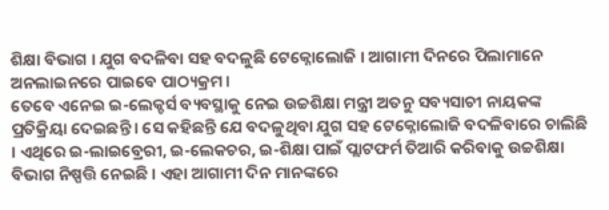ଶିକ୍ଷା ବିଭାଗ । ଯୁଗ ବଦଳିବା ସହ ବଦଳୁଛି ଟେକ୍ନୋଲୋଜି । ଆଗାମୀ ଦିନରେ ପିଲାମାନେ ଅନଲାଇନରେ ପାଇବେ ପାଠ୍ୟକ୍ରମ ।
ତେବେ ଏନେଇ ଇ-ଲେକ୍ଚର୍ସ ବ୍ୟବସ୍ଥାକୁ ନେଇ ଉଚ୍ଚଶିକ୍ଷା ମନ୍ତ୍ରୀ ଅତନୁ ସବ୍ୟସାଚୀ ନାୟକଙ୍କ ପ୍ରତିକ୍ରିୟା ଦେଇଛନ୍ତି । ସେ କହିଛନ୍ତି ଯେ ବଦଳୁଥିବା ଯୁଗ ସହ ଟେକ୍ନୋଲୋଜି ବଦଳିବାରେ ଚାଲିଛି । ଏଥିରେ ଇ-ଲାଇବ୍ରେରୀ, ଇ-ଲେକଚର, ଇ-ଶିକ୍ଷା ପାଇଁ ପ୍ଲାଟଫର୍ମ ତିଆରି କରିବାକୁ ଉଚ୍ଚଶିକ୍ଷା ବିଭାଗ ନିଷ୍ପତ୍ତି ନେଇଛି । ଏହା ଆଗାମୀ ଦିନ ମାନଙ୍କରେ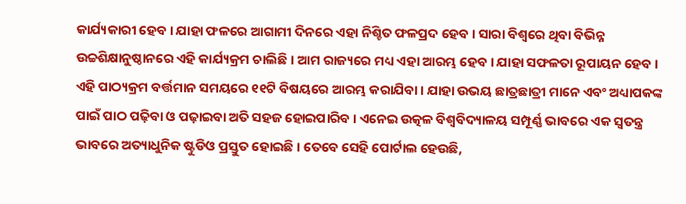କାର୍ଯ୍ୟକାରୀ ହେବ । ଯାହା ଫଳରେ ଆଗାମୀ ଦିନରେ ଏହା ନିଶ୍ଚିତ ଫଳପ୍ରଦ ହେବ । ସାରା ବିଶ୍ୱରେ ଥିବା ବିଭିନ୍ନ ଉଚ୍ଚଶିକ୍ଷାନୁଷ୍ଠାନରେ ଏହି କାର୍ଯ୍ୟକ୍ରମ ଚାଲିଛି । ଆମ ରାଜ୍ୟରେ ମଧ୍ୟ ଏହା ଆରମ୍ଭ ହେବ । ଯାହା ସଫଳତା ରୂପାୟନ ହେବ ।
ଏହି ପାଠ୍ୟକ୍ରମ ବର୍ତ୍ତମାନ ସମୟରେ ୧୧ଟି ବିଷୟରେ ଆରମ୍ଭ କରାଯିବା । ଯାହା ଉଭୟ ଛାତ୍ରଛାତ୍ରୀ ମାନେ ଏବଂ ଅଧ୍ୟାପକଙ୍କ ପାଇଁ ପାଠ ପଢ଼ିବା ଓ ପଢ଼ାଇବା ଅତି ସହଜ ହୋଇପାରିବ । ଏନେଇ ଉତ୍କଳ ବିଶ୍ୱବିଦ୍ୟାଳୟ ସମ୍ପୂର୍ଣ୍ଣ ଭାବରେ ଏକ ସ୍ବତନ୍ତ୍ର ଭାବରେ ଅତ୍ୟାଧୁନିକ ଷ୍ଟୁଡିଓ ପ୍ରସ୍ତୁତ ହୋଇଛି । ତେବେ ସେହି ପୋର୍ଟାଲ ହେଉଛି,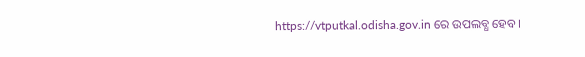https://vtputkal.odisha.gov.in ରେ ଉପଲବ୍ଧ ହେବ ।